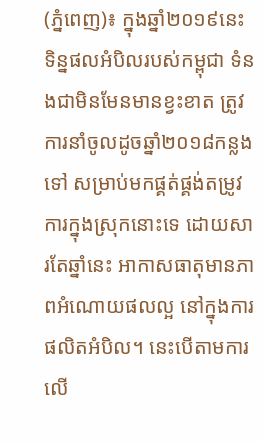(ភ្នំពេញ)៖ ក្នុងឆ្នាំ២០១៩នេះ ទិន្នផលអំបិលរបស់កម្ពុជា ទំនងជាមិនមែនមានខ្វះខាត ត្រូវការនាំចូលដូចឆ្នាំ២០១៨កន្លងទៅ សម្រាប់មកផ្គត់ផ្គង់តម្រូវការក្នុងស្រុកនោះទេ ដោយសារតែឆ្នាំនេះ អាកាសធាតុមានភាពអំណោយផលល្អ នៅក្នុងការផលិតអំបិល។ នេះបើតាមការលើ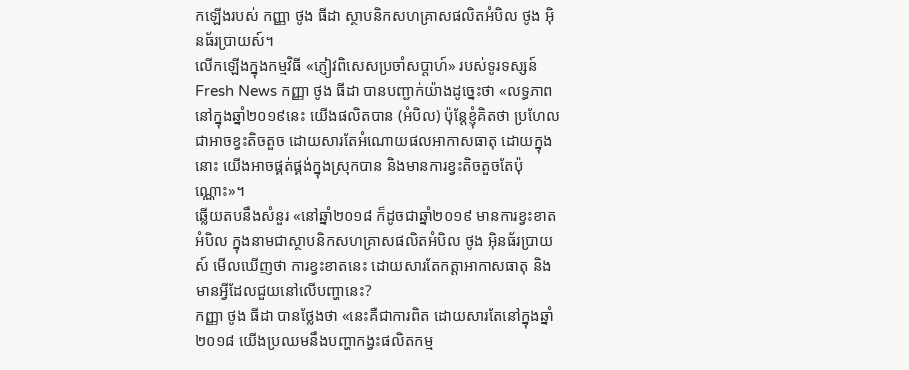កឡើងរបស់ កញ្ញា ថូង ធីដា ស្ថាបនិកសហគ្រាសផលិតអំបិល ថូង អ៊ិនធ័រប្រាយស៍។
លើកឡើងក្នុងកម្មវិធី «ភ្ញៀវពិសេសប្រចាំសប្ដាហ៍» របស់ទូរទស្សន៍ Fresh News កញ្ញា ថូង ធីដា បានបញ្ជាក់យ៉ាងដូច្នេះថា «លទ្ធភាពនៅក្នុងឆ្នាំ២០១៩នេះ យើងផលិតបាន (អំបិល) ប៉ុន្ដែខ្ញុំគិតថា ប្រហែលជាអាចខ្វះតិចតួច ដោយសារតែអំណោយផលអាកាសធាតុ ដោយក្នុងនោះ យើងអាចផ្គត់ផ្គង់ក្នុងស្រុកបាន និងមានការខ្វះតិចតួចតែប៉ុណ្ណោះ»។
ឆ្លើយតបនឹងសំនួរ «នៅឆ្នាំ២០១៨ ក៏ដូចជាឆ្នាំ២០១៩ មានការខ្វះខាតអំបិល ក្នុងនាមជាស្ថាបនិកសហគ្រាសផលិតអំបិល ថូង អ៊ិនធ័រប្រាយស៍ មើលឃើញថា ការខ្វះខាតនេះ ដោយសារតែកត្ដាអាកាសធាតុ និងមានអ្វីដែលជួយនៅលើបញ្ហានេះ?
កញ្ញា ថូង ធីដា បានថ្លែងថា «នេះគឺជាការពិត ដោយសារតែនៅក្នុងឆ្នាំ២០១៨ យើងប្រឈមនឹងបញ្ហាកង្វះផលិតកម្ម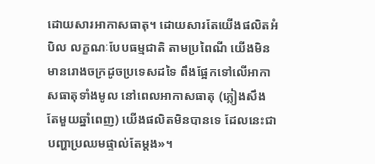ដោយសារអាកាសធាតុ។ ដោយសារតែយើងផលិតអំបិល លក្ខណៈបែបធម្មជាតិ តាមប្រពៃណី យើងមិនមានរោងចក្រដូចប្រទេសដទៃ ពឹងផ្អែកទៅលើអាកាសធាតុទាំងមូល នៅពេលអាកាសធាតុ (ភ្លៀងសឹងតែមួយឆ្នាំពេញ) យើងផលិតមិនបានទេ ដែលនេះជាបញ្ហាប្រឈមផ្ទាល់តែម្ដង»។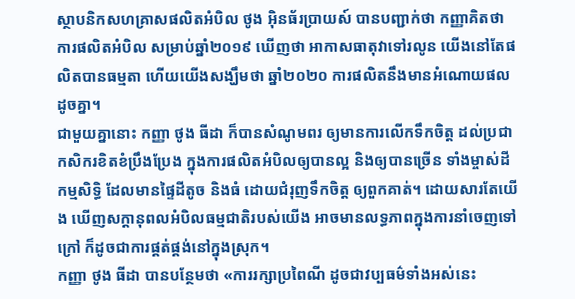ស្ថាបនិកសហគ្រាសផលិតអំបិល ថូង អ៊ិនធ័រប្រាយស៍ បានបញ្ជាក់ថា កញ្ញាគិតថា ការផលិតអំបិល សម្រាប់ឆ្នាំ២០១៩ ឃើញថា អាកាសធាតុវាទៅរលូន យើងនៅតែផលិតបានធម្មតា ហើយយើងសង្ឃឹមថា ឆ្នាំ២០២០ ការផលិតនឹងមានអំណោយផលដូចគ្នា។
ជាមួយគ្នានោះ កញ្ញា ថូង ធីដា ក៏បានសំណូមពរ ឲ្យមានការលើកទឹកចិត្ដ ដល់ប្រជាកសិករខិតខំប្រឹងប្រែង ក្នុងការផលិតអំបិលឲ្យបានល្អ និងឲ្យបានច្រើន ទាំងម្ចាស់ដីកម្មសិទ្ធិ ដែលមានផ្ទៃដីតូច និងធំ ដោយជំរុញទឹកចិត្ត ឲ្យពួកគាត់។ ដោយសារតែយើង ឃើញសក្ដានុពលអំបិលធម្មជាតិរបស់យើង អាចមានលទ្ធភាពក្នុងការនាំចេញទៅក្រៅ ក៏ដូចជាការផ្គត់ផ្គង់នៅក្នុងស្រុក។
កញ្ញា ថូង ធីដា បានបន្ថែមថា «ការរក្សាប្រពៃណី ដូចជាវប្បធម៌ទាំងអស់នេះ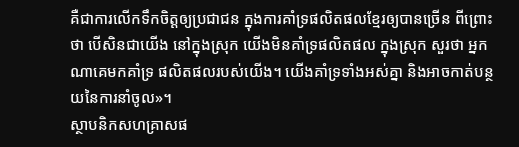គឺជាការលើកទឹកចិត្តឲ្យប្រជាជន ក្នុងការគាំទ្រផលិតផលខ្មែរឲ្យបានច្រើន ពីព្រោះថា បើសិនជាយើង នៅក្នុងស្រុក យើងមិនគាំទ្រផលិតផល ក្នុងស្រុក សួរថា អ្នកណាគេមកគាំទ្រ ផលិតផលរបស់យើង។ យើងគាំទ្រទាំងអស់គ្នា និងអាចកាត់បន្ថយនៃការនាំចូល»។
ស្ថាបនិកសហគ្រាសផ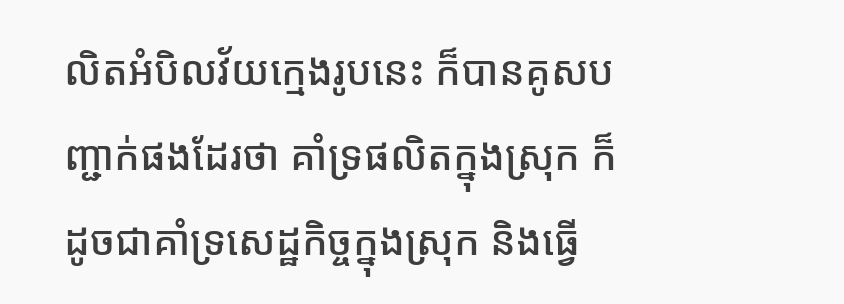លិតអំបិលវ័យក្មេងរូបនេះ ក៏បានគូសបញ្ជាក់ផងដែរថា គាំទ្រផលិតក្នុងស្រុក ក៏ដូចជាគាំទ្រសេដ្ឋកិច្ចក្នុងស្រុក និងធ្វើ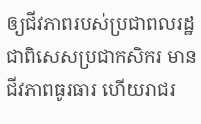ឲ្យជីវភាពរបស់ប្រជាពលរដ្ឋ ជាពិសេសប្រជាកសិករ មានជីវភាពធូរធារ ហើយរាជរ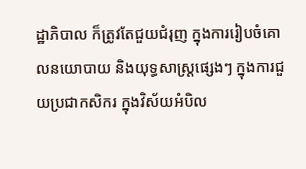ដ្ឋាភិបាល ក៏ត្រូវតែជួយជំរុញ ក្នុងការរៀបចំគោលនយោបាយ និងយុទ្ធសាស្ដ្រផ្សេងៗ ក្នុងការជួយប្រជាកសិករ ក្នុងវិស័យអំបិល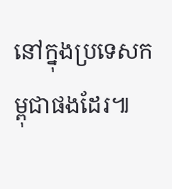នៅក្នុងប្រទេសកម្ពុជាផងដែរ៕